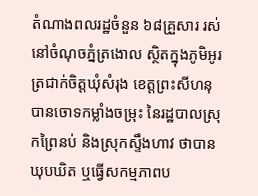តំណាងពលរដ្ឋចំនួន ៦៨គ្រួសារ រស់នៅចំណុចភ្នំត្រងោល ស្ថិតក្នុងភូមិអូរត្រជាក់ចិត្តឃុំសំរុង ខេត្តព្រះសីហនុបានចោទកម្លាំងចម្រុះ នៃរដ្ឋបាលស្រុកព្រៃនប់ និងស្រុកស្ទឹងហាវ ថាបានឃុបឃិត ឬធ្វើសកម្មភាពប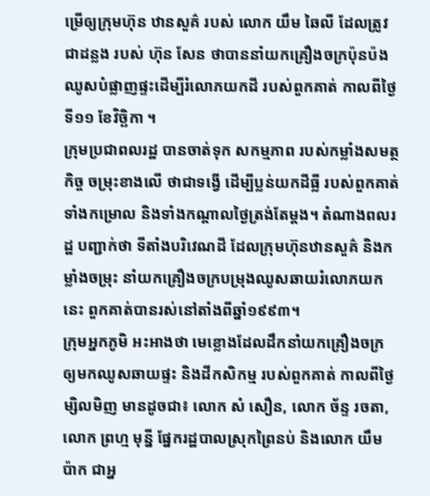ម្រើឲ្យក្រុមហ៊ុន ឋានសួគ៌ របស់ លោក យឹម ឆៃលី ដែលត្រូវជាដន្លង របស់ ហ៊ុន សែន ថាបាននាំយកគ្រឿងចក្រប៉ុនប៉ងឈូសបំផ្លាញផ្ទះដើម្បីរំលោភយកដី របស់ពួកគាត់ កាលពីថ្ងៃទី១១ ខែវិច្ឆិកា ។
ក្រុមប្រជាពលរដ្ឋ បានចាត់ទុក សកម្មភាព របស់កម្លាំងសមត្ថកិច្ច ចម្រុះខាងលើ ថាជាទង្វើ ដើម្បីប្លន់យកដីធ្លី របស់ពួកគាត់ទាំងកម្រោល និងទាំងកណ្តាលថ្ងៃត្រង់តែម្តង។ តំណាងពលរដ្ឋ បញ្ជាក់ថា ទីតាំងបរិវេណដី ដែលក្រុមហ៊ុនឋានសួគ៌ និងកម្លាំងចម្រុះ នាំយកគ្រឿងចក្របម្រុងឈូសឆាយរំលោភយកនេះ ពួកគាត់បានរស់នៅតាំងពីឆ្នាំ១៩៩៣។
ក្រុមអ្នកភូមិ អះអាងថា មេខ្លោងដែលដឹកនាំយកគ្រឿងចក្រ ឲ្យមកឈូសឆាយផ្ទះ និងដីកសិកម្ម របស់ពួកគាត់ កាលពីថ្ងៃម្សិលមិញ មានដូចជា៖ លោក សំ សឿន, លោក ច័ន្ទ រចតា, លោក ព្រហ្ម មុន្នី ផ្នែករដ្ឋបាលស្រុកព្រៃនប់ និងលោក យឹម ប៉ាក ជាអ្ន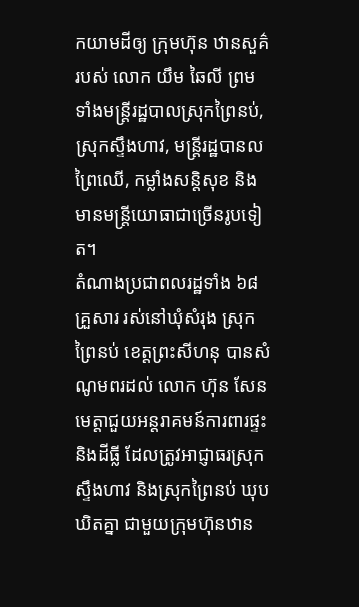កយាមដីឲ្យ ក្រុមហ៊ុន ឋានសួគ៌ របស់ លោក យឹម ឆៃលី ព្រមទាំងមន្ត្រីរដ្ឋបាលស្រុកព្រៃនប់, ស្រុកស្ទឹងហាវ, មន្ត្រីរដ្ឋបានលព្រៃឈើ, កម្លាំងសន្តិសុខ និងមានមន្រ្តីយោធាជាច្រើនរូបទៀត។
តំណាងប្រជាពលរដ្ឋទាំង ៦៨គ្រួសារ រស់នៅឃុំសំរុង ស្រុកព្រៃនប់ ខេត្តព្រះសីហនុ បានសំណូមពរដល់ លោក ហ៊ុន សែន មេត្តាជួយអន្តរាគមន៍ការពារផ្ទះ និងដីធ្លី ដែលត្រូវអាជ្ញាធរស្រុកស្ទឹងហាវ និងស្រុកព្រៃនប់ ឃុបឃិតគ្នា ជាមួយក្រុមហ៊ុនឋាន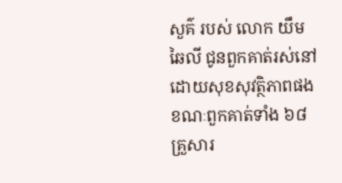សួគ៌ របស់ លោក យឹម ឆៃលី ជូនពួកគាត់រស់នៅ ដោយសុខសុវត្ថិភាពផង ខណៈពួកគាត់ទាំង ៦៨គ្រួសារ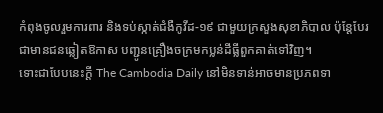កំពុងចូលរួមការពារ និងទប់ស្កាត់ជំងឺកូវីដ-១៩ ជាមួយក្រសួងសុខាភិបាល ប៉ុន្តែបែរជាមានជនឆ្លៀតឱកាស បញ្ជូនគ្រឿងចក្រមកប្លន់ដីធ្លីពួកគាត់ទៅវិញ។
ទោះជាបែបនេះក្តី The Cambodia Daily នៅមិនទាន់អាចមានប្រភពទា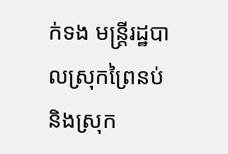ក់ទង មន្ត្រីរដ្ឋបាលស្រុកព្រៃនប់ និងស្រុក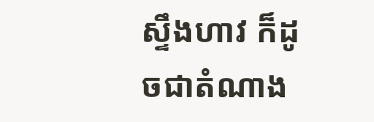ស្ទឹងហាវ ក៏ដូចជាតំណាង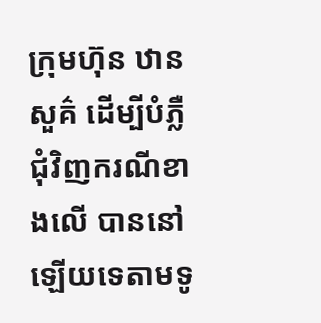ក្រុមហ៊ុន ឋានសួគ៌ ដើម្បីបំភ្លឺជុំវិញករណីខាងលើ បាននៅឡើយទេតាមទូ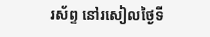រស័ព្ទ នៅរសៀលថ្ងៃទី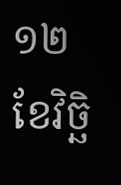១២ ខែវិច្ឆិ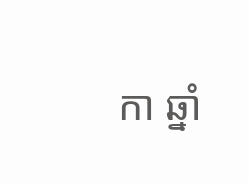កា ឆ្នាំ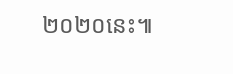២០២០នេះ៕